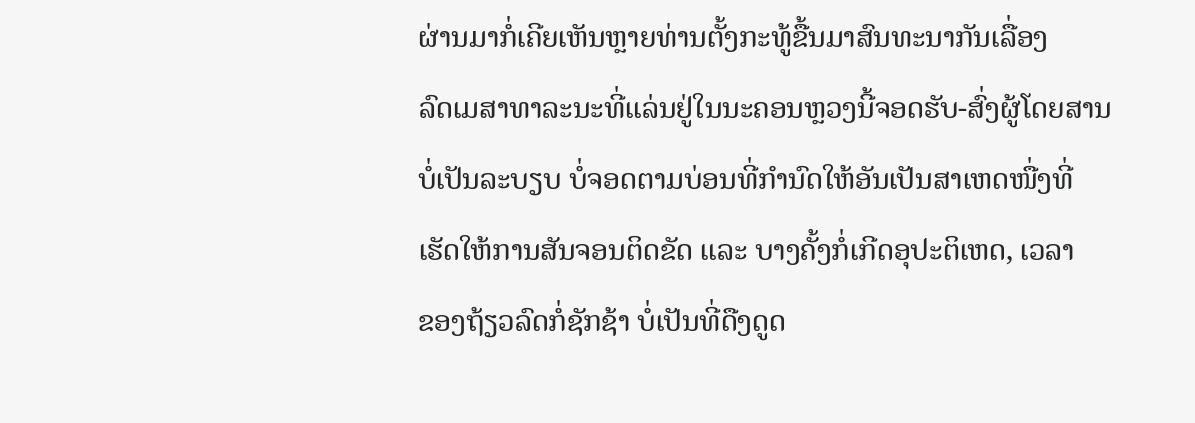ຜ່ານມາກໍ່ເຄີຍເຫັນຫຼາຍທ່ານຕັ້ງກະທູ້ຂື້ນມາສົນທະນາກັນເລື່ອງ
ລົດເມສາທາລະນະທີ່ແລ່ນຢູ່ໃນນະຄອນຫຼວງນີ້ຈອດຮັບ-ສົ່ງຜູ້ໂດຍສານ
ບໍ່ເປັນລະບຽບ ບໍ່ຈອດຕາມບ່ອນທີ່ກຳນົດໃຫ້ອັນເປັນສາເຫດໜື່ງທີ່
ເຮັດໃຫ້ການສັນຈອນຕິດຂັດ ແລະ ບາງຄັ້ງກໍ່ເກີດອຸປະຕິເຫດ, ເວລາ
ຂອງຖ້ຽວລົດກໍ່ຊັກຊ້າ ບໍ່ເປັນທີ່ດືງດູດ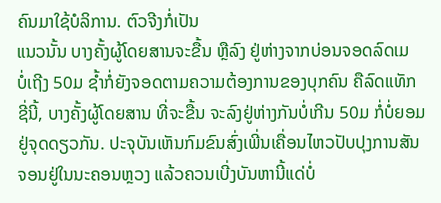ຄົນມາໃຊ້ບໍລິການ. ຕົວຈີງກໍ່ເປັນ
ແນວນັ້ນ ບາງຄັ້ງຜູ້ໂດຍສານຈະຂື້ນ ຫຼືລົງ ຢູ່ຫ່າງຈາກບ່ອນຈອດລົດເມ
ບໍ່ເຖີງ 50ມ ຊ້ຳກໍ່ຍັງຈອດຕາມຄວາມຕ້ອງການຂອງບຸກຄົນ ຄືລົດແທັກ
ຊີ່ນີ້, ບາງຄັ້ງຜູ້ໂດຍສານ ທີ່ຈະຂື້ນ ຈະລົງຢູ່ຫ່າງກັນບໍ່ເກີນ 50ມ ກໍ່ບໍ່ຍອມ
ຢູ່ຈຸດດຽວກັນ. ປະຈຸບັນເຫັນກົມຂົນສົ່ງເພີ່ນເຄື່ອນໄຫວປັບປຸງການສັນ
ຈອນຢູ່ໃນນະຄອນຫຼວງ ແລ້ວຄວນເບີ່ງບັນຫານີ້ແດ່ບໍ່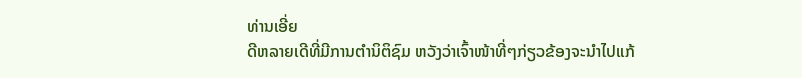ທ່ານເອີ່ຍ
ດີຫລາຍເດີທີ່ມີການຕຳນິຕິຊົມ ຫວັງວ່າເຈົ້າໜ້າທີ່ໆກ່ຽວຂ້ອງຈະນຳໄປແກ້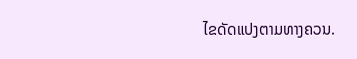ໄຂດັດແປງຕາມທາງຄວນ.